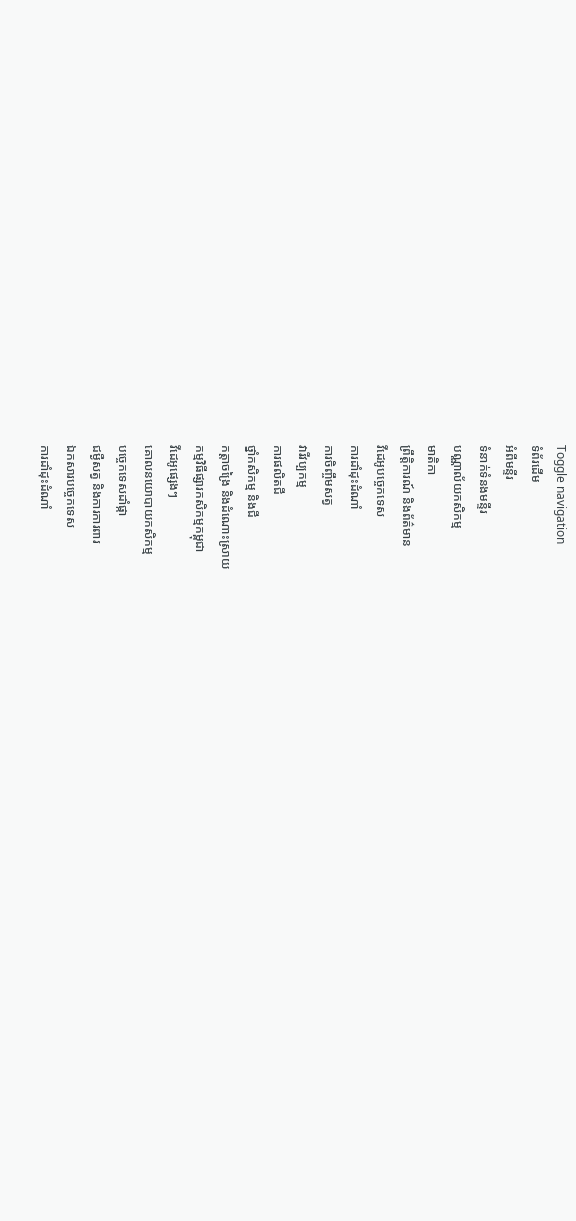Toggle navigation
ទំព័រដើម
អំពីមន្ទីរ
ទំនាក់ទំនងមន្ទីរ
បណ្ណាល័យកសិកម្ម
មាតិកា
ព្រឹត្តិការណ៍ និងព័ត៌មាន
វីដេអូបច្ចេកទេស
ការដាំដុះដំណាំ
ការចិញ្ចឹមសត្វ
វារីវប្បកម្ម
ការផលិតជី
ថ្នាំកសិកម្ម និងជី
កត្តាចង្រៃ និងដំណោះស្រាយ
កម្មវិធីផ្សារកសិកម្មកម្ពុជា
វីដេអូផ្សេងៗ
គោលនយោបាយកសិកម្ម
បច្ចេកទេសដាំផ្កា
ជម្ងឺសត្វ និងការការពារ
ឯកសារបច្ចេកទេស
ការដាំដុះដំណាំ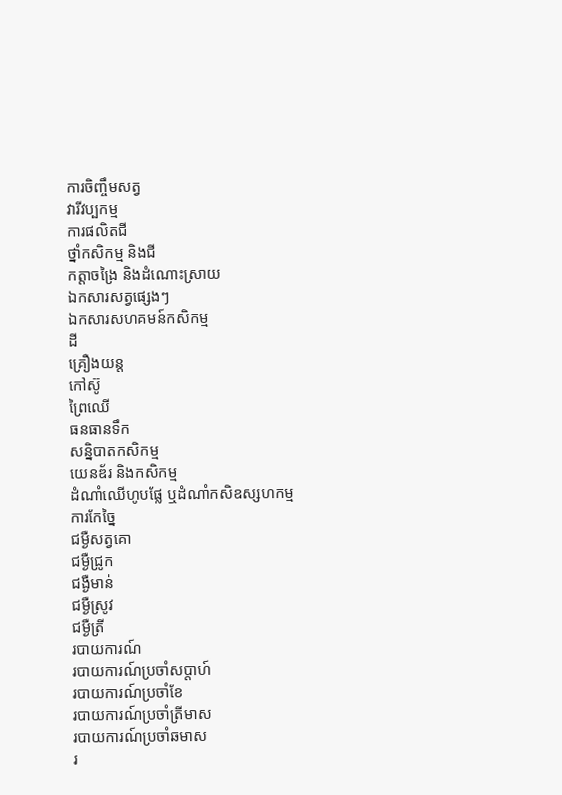ការចិញ្ចឹមសត្វ
វារីវប្បកម្ម
ការផលិតជី
ថ្នាំកសិកម្ម និងជី
កត្តាចង្រៃ និងដំណោះស្រាយ
ឯកសារសត្វផ្សេងៗ
ឯកសារសហគមន៍កសិកម្ម
ដី
គ្រឿងយន្ត
កៅស៊ូ
ព្រៃឈើ
ធនធានទឹក
សន្និបាតកសិកម្ម
យេនឌ័រ និងកសិកម្ម
ដំណាំឈើហូបផ្លែ ឬដំណាំកសិឧស្សហកម្ម
ការកែច្នៃ
ជម្ងឺសត្វគោ
ជម្ងឺជ្រូក
ជង្ងឺមាន់
ជម្ងឺស្រូវ
ជម្ងឺត្រី
របាយការណ៍
របាយការណ៍ប្រចាំសប្តាហ៍
របាយការណ៍ប្រចាំខែ
របាយការណ៍ប្រចាំត្រីមាស
របាយការណ៍ប្រចាំឆមាស
រ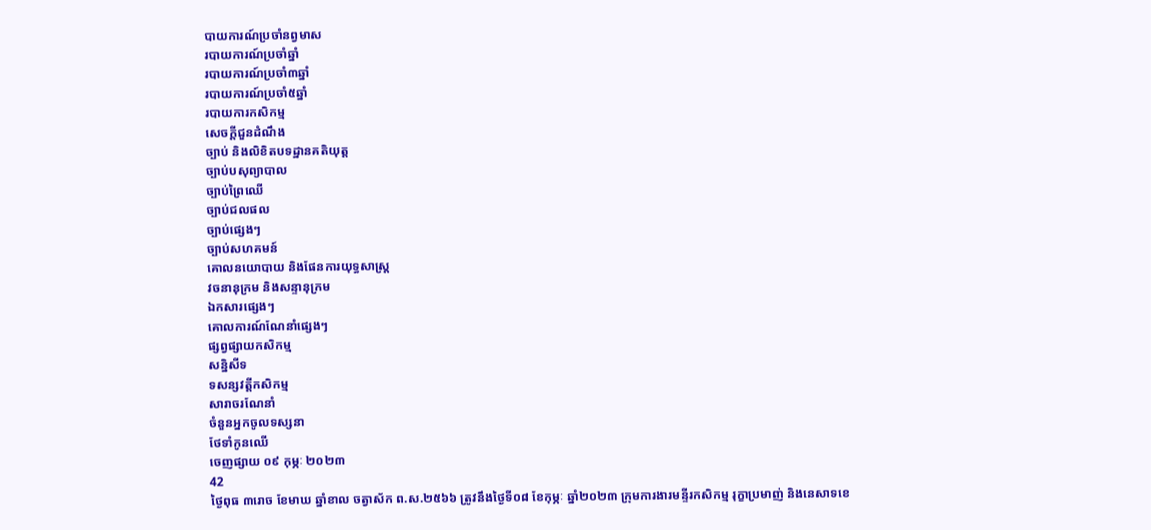បាយការណ៍ប្រចាំនព្វមាស
របាយការណ៍ប្រចាំឆ្នាំ
របាយការណ៍ប្រចាំ៣ឆ្នាំ
របាយការណ៍ប្រចាំ៥ឆ្នាំ
របាយការកសិកម្ម
សេចក្តីជួនដំណឹង
ច្បាប់ និងលិខិតបទដ្ឋានគតិយុត្ត
ច្បាប់បសុព្យាបាល
ច្បាប់ព្រៃឈើ
ច្បាប់ជលផល
ច្បាប់ផ្សេងៗ
ច្បាប់សហគមន៍
គោលនយោបាយ និងផែនការយុទ្ធសាស្រ្ត
វចនានុក្រម និងសន្ទានុក្រម
ឯកសារផ្សេងៗ
គោលការណ៍ណែនាំផ្សេងៗ
ផ្សព្វផ្សាយកសិកម្ម
សន្និសីទ
ទសន្សវត្តីកសិកម្ម
សារាចរណែនាំ
ចំនួនអ្នកចូលទស្សនា
ថែទាំកូនឈើ
ចេញផ្សាយ ០៩ កុម្ភៈ ២០២៣
42
ថ្ងៃពុធ ៣រោច ខែមាឃ ឆ្នាំខាល ចត្វាស័ក ព.ស.២៥៦៦ ត្រូវនឹងថ្ងៃទី០៨ ខែកុម្ភៈ ឆ្នាំ២០២៣ ក្រុមការងារមន្ទីរកសិកម្ម រុក្ខាប្រមាញ់ និងនេសាទខេ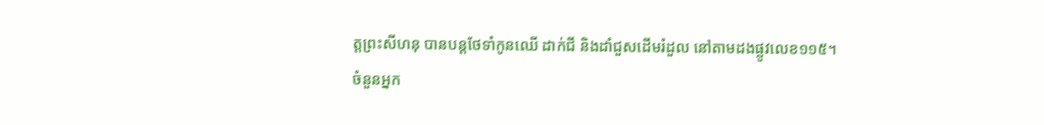ត្តព្រះសីហនុ បានបន្តថែទាំកូនឈើ ដាក់ជី និងដាំជួសដើមរំដួល នៅតាមដងផ្លូវលេខ១១៥។
ចំនួនអ្នក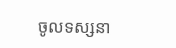ចូលទស្សនា